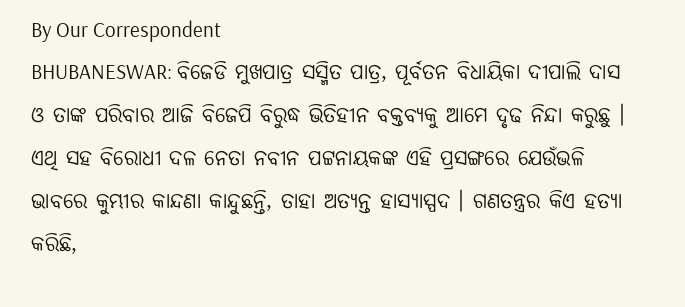By Our Correspondent
BHUBANESWAR: ବିଜେଡି ମୁଖପାତ୍ର ସସ୍ମିତ ପାତ୍ର, ପୂର୍ବତନ ବିଧାୟିକା ଦୀପାଲି ଦାସ ଓ ତାଙ୍କ ପରିବାର ଆଜି ବିଜେପି ବିରୁଦ୍ଧ ଭିତିହୀନ ବକ୍ତବ୍ୟକୁ ଆମେ ଦୃଢ ନିନ୍ଦା କରୁଛୁ । ଏଥି ସହ ବିରୋଧୀ ଦଳ ନେତା ନବୀନ ପଟ୍ଟନାୟକଙ୍କ ଏହି ପ୍ରସଙ୍ଗରେ ଯେଉଁଭଳି ଭାବରେ କୁମ୍ଭୀର କାନ୍ଦଣା କାନ୍ଦୁଛନ୍ତି, ତାହା ଅତ୍ୟନ୍ତ ହାସ୍ୟାସ୍ପଦ । ଗଣତନ୍ତ୍ରର କିଏ ହତ୍ୟା କରିଛି,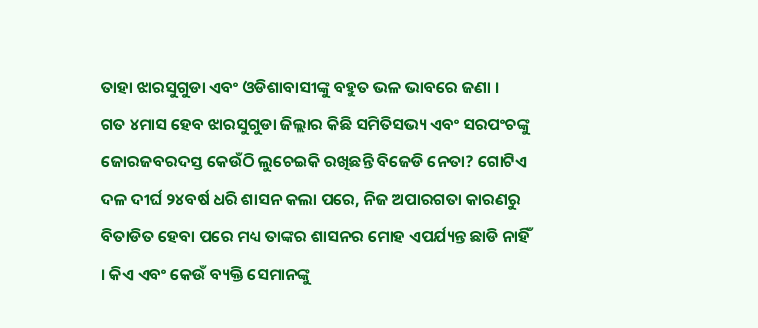ତାହା ଝାରସୁଗୁଡା ଏବଂ ଓଡିଶାବାସୀଙ୍କୁ ବହୁତ ଭଳ ଭାବରେ ଜଣା ।
ଗତ ୪ମାସ ହେବ ଝାରସୁଗୁଡା ଜିଲ୍ଲାର କିଛି ସମିତିସଭ୍ୟ ଏବଂ ସରପଂଚଙ୍କୁ ଜୋରଜବରଦସ୍ତ କେଉଁଠି ଲୁଚେଇକି ରଖିଛନ୍ତି ବିଜେଡି ନେତା? ଗୋଟିଏ ଦଳ ଦୀର୍ଘ ୨୪ବର୍ଷ ଧରି ଶାସନ କଲା ପରେ, ନିଜ ଅପାରଗତା କାରଣରୁ ବିତାଡିତ ହେବା ପରେ ମଧ୍ୟ ତାଙ୍କର ଶାସନର ମୋହ ଏପର୍ଯ୍ୟନ୍ତ ଛାଡି ନାହିଁ । କିଏ ଏବଂ କେଉଁ ବ୍ୟକ୍ତି ସେମାନଙ୍କୁ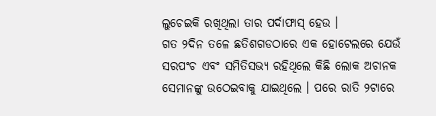ଲୁଚେଇକି ରଖିଥିଲା ତାର ପର୍ଦାଫାସ୍ ହେଉ ।
ଗତ ୨ଦିନ ତଳେ ଛତିଶଗଡଠାରେ ଏକ ହୋଟେଲରେ ଯେଉଁ ସରପଂଚ ଏବଂ ସମିତିସଭ୍ୟ ରହିଥିଲେ କିଛି ଲୋକ ଅଚାନକ ସେମାନଙ୍କୁ ଉଠେଇବାକୁ ଯାଇଥିଲେ । ପରେ ରାତି ୨ଟାରେ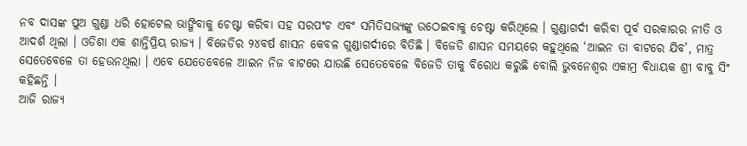ନବ ଦାସଙ୍କ ପୁଅ ଗୁଣ୍ଡା ଧରି ହୋଟେଲ ଭାଙ୍ଗିବାକୁ ଚେଷ୍ଟା କରିବା ସହ ସରପଂଚ ଏବଂ ସମିତିସଭ୍ୟଙ୍କୁ ଉଠେଇବାକୁ ଚେଷ୍ଟା କରିଥିଲେ । ଗୁଣ୍ଡାଗର୍ଦୀ କରିବା ପୂର୍ବ ସରକାରର ନୀତି ଓ ଆଦର୍ଶ ଥିଲା । ଓଡିଶା ଏକ ଶାନ୍ତିପ୍ରିୟ ରାଜ୍ୟ । ବିଜେଡିର ୨୪ବର୍ଷ ଶାସନ କେବଳ ଗୁଣ୍ଡାଗର୍ଦୀରେ ବିତିଛି । ବିଜେଡି ଶାସନ ସମୟରେ କହୁଥିଲେ ‘ଆଇନ ତା ବାଟରେ ଯିବ’, ମାତ୍ର ସେତେବେଳେ ତା ହେଉନଥିଲା । ଏବେ ଯେତେବେଳେ ଆଇନ ନିଜ ବାଟରେ ଯାଉଛି ସେତେବେଳେ ବିଜେଡି ତାକୁ ବିରୋଧ କରୁଛି ବୋଲି ଭୁବନେଶ୍ୱର ଏକାମ୍ର ବିଧାୟକ ଶ୍ରୀ ବାବୁ ସିଂ କହିଛନ୍ତି ।
ଆଜି ରାଜ୍ୟ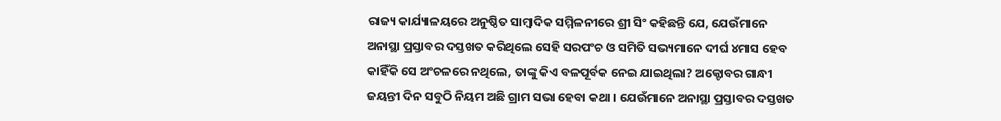ରାଜ୍ୟ କାର୍ଯ୍ୟାଳୟରେ ଅନୁଷ୍ଠିତ ସାମ୍ବାଦିକ ସମ୍ମିଳନୀରେ ଶ୍ରୀ ସିଂ କହିଛନ୍ତି ଯେ, ଯେଉଁମାନେ ଅନାସ୍ଥା ପ୍ରସ୍ତାବର ଦସ୍ତଖତ କରିଥିଲେ ସେହି ସରପଂଚ ଓ ସମିତି ସଭ୍ୟମାନେ ଦୀର୍ଘ ୪ମାସ ହେବ କାହିଁକି ସେ ଅଂଚଳରେ ନଥିଲେ, ତାଙ୍କୁ କିଏ ବଳପୂର୍ବକ ନେଇ ଯାଇଥିଲା? ଅକ୍ଟୋବର ଗାନ୍ଧୀ ଜୟନ୍ତୀ ଦିନ ସବୁଠି ନିୟମ ଅଛି ଗ୍ରାମ ସଭା ହେବା କଥା । ଯେଉଁମାନେ ଅନାସ୍ଥା ପ୍ରସ୍ତାବର ଦସ୍ତଖତ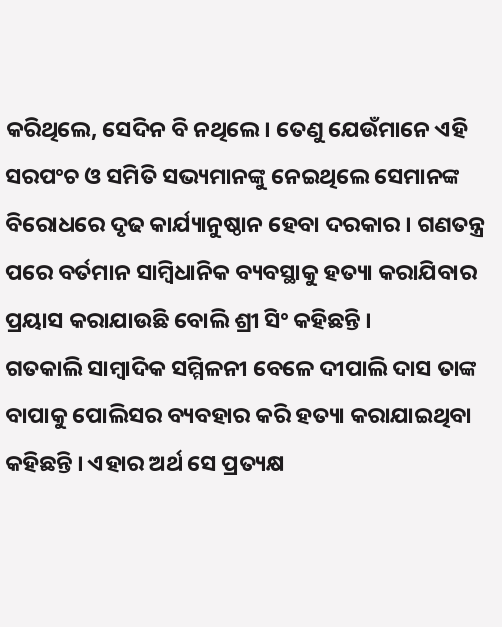କରିଥିଲେ, ସେଦିନ ବି ନଥିଲେ । ତେଣୁ ଯେଉଁମାନେ ଏହି ସରପଂଚ ଓ ସମିତି ସଭ୍ୟମାନଙ୍କୁ ନେଇଥିଲେ ସେମାନଙ୍କ ବିରୋଧରେ ଦୃଢ କାର୍ଯ୍ୟାନୁଷ୍ଠାନ ହେବା ଦରକାର । ଗଣତନ୍ତ୍ର ପରେ ବର୍ତମାନ ସାମ୍ବିଧାନିକ ବ୍ୟବସ୍ଥାକୁ ହତ୍ୟା କରାଯିବାର ପ୍ରୟାସ କରାଯାଉଛି ବୋଲି ଶ୍ରୀ ସିଂ କହିଛନ୍ତି ।
ଗତକାଲି ସାମ୍ବାଦିକ ସମ୍ମିଳନୀ ବେଳେ ଦୀପାଲି ଦାସ ତାଙ୍କ ବାପାକୁ ପୋଲିସର ବ୍ୟବହାର କରି ହତ୍ୟା କରାଯାଇଥିବା କହିଛନ୍ତି । ଏହାର ଅର୍ଥ ସେ ପ୍ରତ୍ୟକ୍ଷ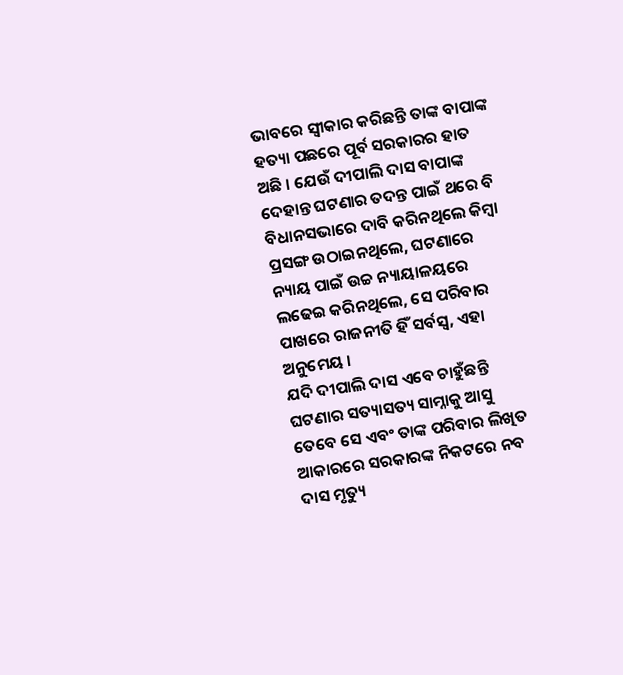ଭାବରେ ସ୍ୱୀକାର କରିଛନ୍ତି ତାଙ୍କ ବାପାଙ୍କ ହତ୍ୟା ପଛରେ ପୂର୍ବ ସରକାରର ହାତ ଅଛି । ଯେଉଁ ଦୀପାଲି ଦାସ ବାପାଙ୍କ ଦେହାନ୍ତ ଘଟଣାର ତଦନ୍ତ ପାଇଁ ଥରେ ବି ବିଧାନସଭାରେ ଦାବି କରିନଥିଲେ କିମ୍ବା ପ୍ରସଙ୍ଗ ଉଠାଇନଥିଲେ, ଘଟଣାରେ ନ୍ୟାୟ ପାଇଁ ଉଚ୍ଚ ନ୍ୟାୟାଳୟରେ ଲଢେଇ କରିନଥିଲେ, ସେ ପରିବାର ପାଖରେ ରାଜନୀତି ହିଁ ସର୍ବସ୍ୱ, ଏହା ଅନୁମେୟ ।
ଯଦି ଦୀପାଲି ଦାସ ଏବେ ଚାହୁଁଛନ୍ତି ଘଟଣାର ସତ୍ୟାସତ୍ୟ ସାମ୍ନାକୁ ଆସୁ ତେବେ ସେ ଏବଂ ତାଙ୍କ ପରିବାର ଲିଖିତ ଆକାରରେ ସରକାରଙ୍କ ନିକଟରେ ନବ ଦାସ ମୃତ୍ୟୁ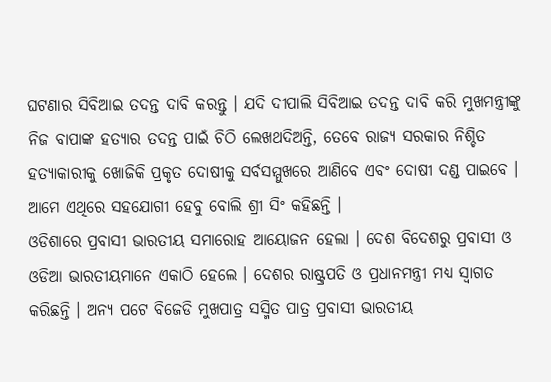ଘଟଣାର ସିବିଆଇ ତଦନ୍ତ ଦାବି କରନ୍ତୁ । ଯଦି ଦୀପାଲି ସିବିଆଇ ତଦନ୍ତ ଦାବି କରି ମୁଖମନ୍ତ୍ରୀଙ୍କୁ ନିଜ ବାପାଙ୍କ ହତ୍ୟାର ତଦନ୍ତ ପାଇଁ ଚିଠି ଲେଖଥଦିଅନ୍ତି, ତେବେ ରାଜ୍ୟ ସରକାର ନିଶ୍ଚିତ ହତ୍ୟାକାରୀକୁ ଖୋଜିକି ପ୍ରକୃତ ଦୋଷୀକୁ ସର୍ବସମ୍ମୁଖରେ ଆଣିବେ ଏବଂ ଦୋଷୀ ଦଣ୍ଡ ପାଇବେ । ଆମେ ଏଥିରେ ସହଯୋଗୀ ହେବୁ ବୋଲି ଶ୍ରୀ ସିଂ କହିଛନ୍ତି ।
ଓଡିଶାରେ ପ୍ରବାସୀ ଭାରତୀୟ ସମାରୋହ ଆୟୋଜନ ହେଲା । ଦେଶ ବିଦେଶରୁ ପ୍ରବାସୀ ଓ ଓଡିଆ ଭାରତୀୟମାନେ ଏକାଠି ହେଲେ । ଦେଶର ରାଷ୍ଟ୍ରପତି ଓ ପ୍ରଧାନମନ୍ତ୍ରୀ ମଧ୍ୟ ସ୍ୱାଗତ କରିଛନ୍ତି । ଅନ୍ୟ ପଟେ ବିଜେଡି ମୁଖପାତ୍ର ସସ୍ମିତ ପାତ୍ର ପ୍ରବାସୀ ଭାରତୀୟ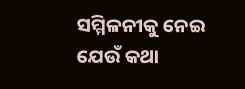ସମ୍ମିଳନୀକୁ ନେଇ ଯେଉଁ କଥା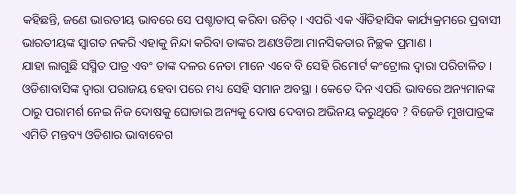କହିଛନ୍ତି, ଜଣେ ଭାରତୀୟ ଭାବରେ ସେ ପଶ୍ଚାତାପ୍ କରିବା ଉଚିତ୍ । ଏପରି ଏକ ଐତିହାସିକ କାର୍ଯ୍ୟକ୍ରମରେ ପ୍ରବାସୀ ଭାରତୀୟଙ୍କ ସ୍ୱାଗତ ନକରି ଏହାକୁ ନିନ୍ଦା କରିବା ତାଙ୍କର ଅଣଓଡିଆ ମାନସିକତାର ନିଚ୍ଛକ ପ୍ରମାଣ ।
ଯାହା ଲାଗୁଛି ସସ୍ମିତ ପାତ୍ର ଏବଂ ତାଙ୍କ ଦଳର ନେତା ମାନେ ଏବେ ବି ସେହି ରିମୋର୍ଟ କଂଟ୍ରୋଲ ଦ୍ୱାରା ପରିଚାଳିତ । ଓଡିଶାବାସିଙ୍କ ଦ୍ୱାରା ପରାଜୟ ହେବା ପରେ ମଧ୍ୟ ସେହି ସମାନ ଅବସ୍ଥା । କେତେ ଦିନ ଏପରି ଭାବରେ ଅନ୍ୟମାନଙ୍କ ଠାରୁ ପରାମର୍ଶ ନେଇ ନିଜ ଦୋଷକୁ ଘୋଡାଇ ଅନ୍ୟକୁ ଦୋଷ ଦେବାର ଅଭିନୟ କରୁଥିବେ ? ବିଜେଡି ମୁଖପାତ୍ରଙ୍କ ଏମିତି ମନ୍ତବ୍ୟ ଓଡିଶାର ଭାବାବେଗ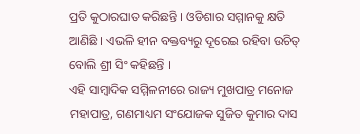ପ୍ରତି କୁଠାରଘାତ କରିଛନ୍ତି । ଓଡିଶାର ସମ୍ମାନକୁ କ୍ଷତି ଆଣିଛି । ଏଭଳି ହୀନ ବକ୍ତବ୍ୟରୁ ଦୂରେଇ ରହିବା ଉଚିତ୍ ବୋଲି ଶ୍ରୀ ସିଂ କହିଛନ୍ତି ।
ଏହି ସାମ୍ବାଦିକ ସମ୍ମିଳନୀରେ ରାଜ୍ୟ ମୁଖପାତ୍ର ମନୋଜ ମହାପାତ୍ର, ଗଣମାଧ୍ୟମ ସଂଯୋଜକ ସୁଜିତ କୁମାର ଦାସ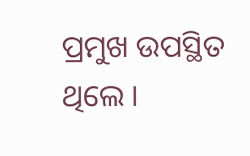ପ୍ରମୁଖ ଉପସ୍ଥିତ ଥିଲେ ।